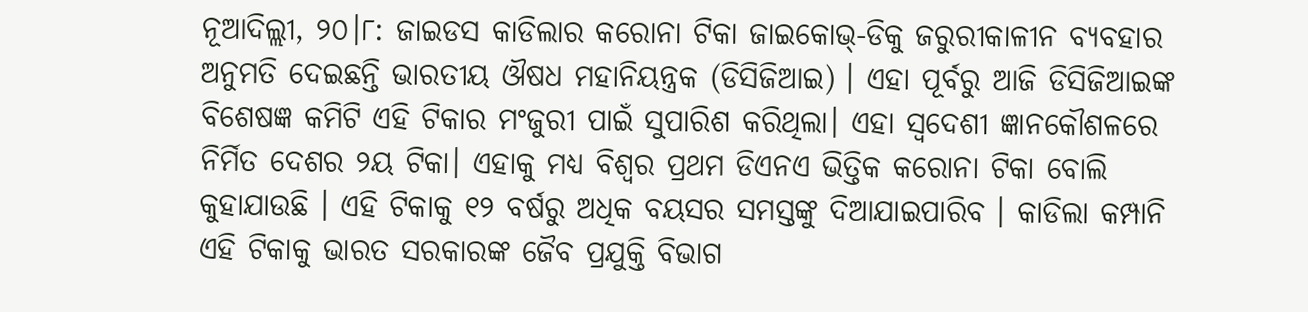ନୂଆଦିଲ୍ଲୀ, ୨୦।୮: ଜାଇଡସ କାଡିଲାର କରୋନା ଟିକା ଜାଇକୋଭ୍-ଡିକୁ ଜରୁରୀକାଳୀନ ବ୍ୟବହାର ଅନୁମତି ଦେଇଛନ୍ତି ଭାରତୀୟ ଔଷଧ ମହାନିୟନ୍ତ୍ରକ (ଡିସିଜିଆଇ) । ଏହା ପୂର୍ବରୁ ଆଜି ଡିସିଜିଆଇଙ୍କ ବିଶେଷଜ୍ଞ କମିଟି ଏହି ଟିକାର ମଂଜୁରୀ ପାଇଁ ସୁପାରିଶ କରିଥିଲା। ଏହା ସ୍ବଦେଶୀ ଜ୍ଞାନକୌଶଳରେ ନିର୍ମିତ ଦେଶର ୨ୟ ଟିକା। ଏହାକୁ ମଧ୍ୟ ବିଶ୍ବର ପ୍ରଥମ ଡିଏନଏ ଭିତ୍ତିକ କରୋନା ଟିକା ବୋଲି କୁହାଯାଉଛି । ଏହି ଟିକାକୁ ୧୨ ବର୍ଷରୁ ଅଧିକ ବୟସର ସମସ୍ତଙ୍କୁ ଦିଆଯାଇପାରିବ । କାଡିଲା କମ୍ପାନି ଏହି ଟିକାକୁ ଭାରତ ସରକାରଙ୍କ ଜୈବ ପ୍ରଯୁକ୍ତି ବିଭାଗ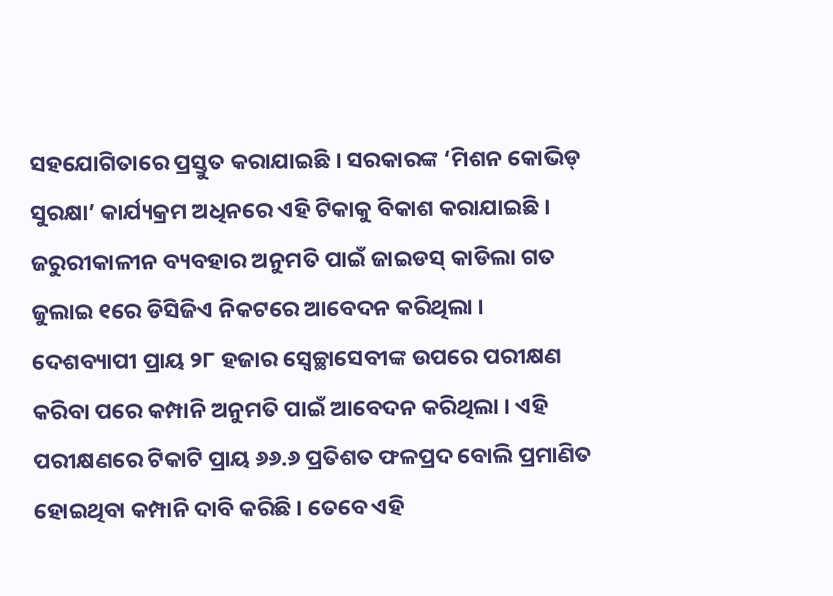ସହଯୋଗିତାରେ ପ୍ରସ୍ତୁତ କରାଯାଇଛି । ସରକାରଙ୍କ ‘ମିଶନ କୋଭିଡ୍ ସୁରକ୍ଷା’ କାର୍ଯ୍ୟକ୍ରମ ଅଧିନରେ ଏହି ଟିକାକୁ ବିକାଶ କରାଯାଇଛି ।
ଜରୁରୀକାଳୀନ ବ୍ୟବହାର ଅନୁମତି ପାଇଁ ଜାଇଡସ୍ କାଡିଲା ଗତ ଜୁଲାଇ ୧ରେ ଡିସିଜିଏ ନିକଟରେ ଆବେଦନ କରିଥିଲା । ଦେଶବ୍ୟାପୀ ପ୍ରାୟ ୨୮ ହଜାର ସ୍ବେଚ୍ଛାସେବୀଙ୍କ ଉପରେ ପରୀକ୍ଷଣ କରିବା ପରେ କମ୍ପାନି ଅନୁମତି ପାଇଁ ଆବେଦନ କରିଥିଲା । ଏହି ପରୀକ୍ଷଣରେ ଟିକାଟି ପ୍ରାୟ ୬୬.୬ ପ୍ରତିଶତ ଫଳପ୍ରଦ ବୋଲି ପ୍ରମାଣିତ ହୋଇଥିବା କମ୍ପାନି ଦାବି କରିଛି । ତେବେ ଏହି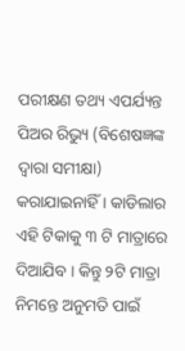ପରୀକ୍ଷଣ ତଥ୍ୟ ଏପର୍ଯ୍ୟନ୍ତ ପିଅର ରିଭ୍ୟୁ (ବିଶେଷଜ୍ଞଙ୍କ ଦ୍ବାରା ସମୀକ୍ଷା) କରାଯାଇନାହିଁ । କାଡିଲାର ଏହି ଟିକାକୁ ୩ ଟି ମାତ୍ରାରେ ଦିଆଯିବ । କିନ୍ତୁ ୨ଟି ମାତ୍ରା ନିମନ୍ତେ ଅନୁମତି ପାଇଁ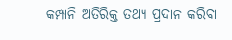କମ୍ପାନି ଅତିରିକ୍ତ ତଥ୍ୟ ପ୍ରଦାନ କରିବା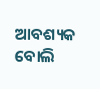ଆବଶ୍ୟକ ବୋଲି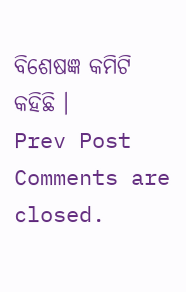ବିଶେଷଜ୍ଞ କମିଟି କହିଛି ।
Prev Post
Comments are closed.